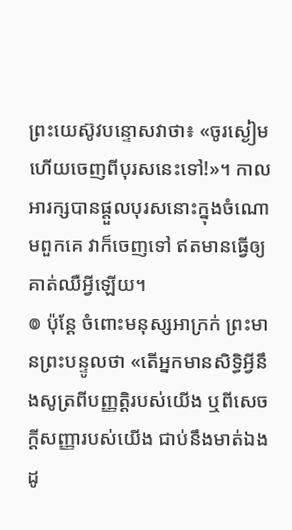ព្រះយេស៊ូវបន្ទោសវាថា៖ «ចូរស្ងៀម ហើយចេញពីបុរសនេះទៅ!»។ កាលអារក្សបានផ្តួលបុរសនោះក្នុងចំណោមពួកគេ វាក៏ចេញទៅ ឥតមានធ្វើឲ្យគាត់ឈឺអ្វីឡើយ។
៙ ប៉ុន្ដែ ចំពោះមនុស្សអាក្រក់ ព្រះមានព្រះបន្ទូលថា «តើអ្នកមានសិទ្ធិអ្វីនឹងសូត្រពីបញ្ញត្តិរបស់យើង ឬពីសេចក្ដីសញ្ញារបស់យើង ជាប់នឹងមាត់ឯងដូ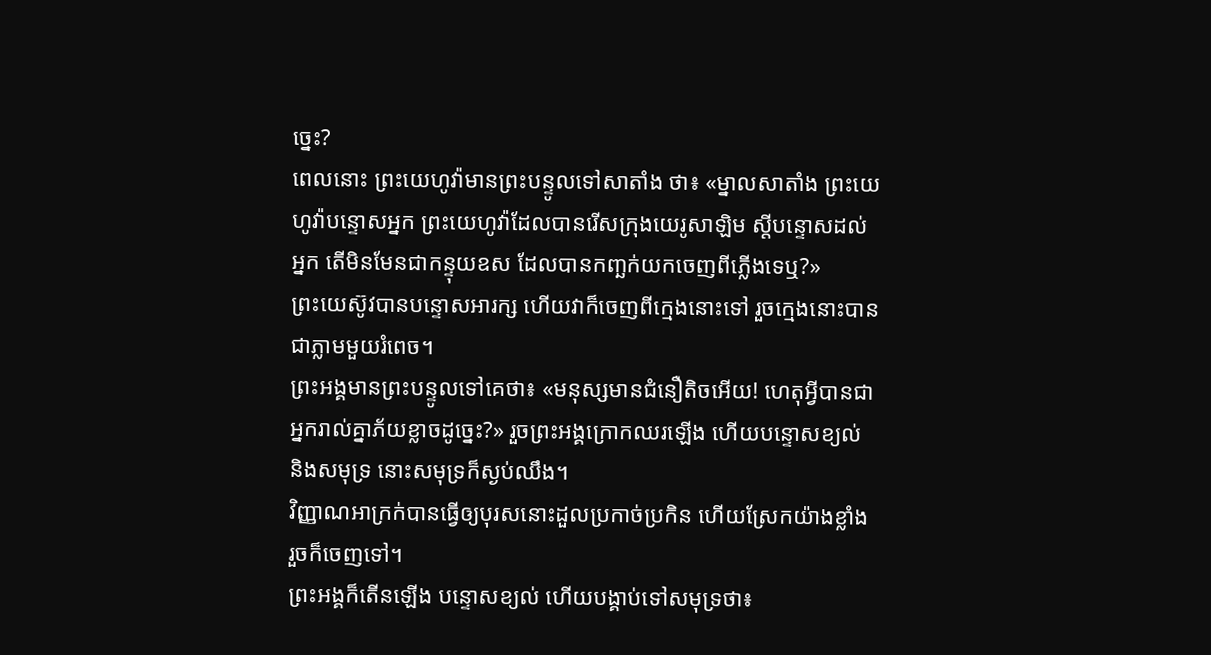ច្នេះ?
ពេលនោះ ព្រះយេហូវ៉ាមានព្រះបន្ទូលទៅសាតាំង ថា៖ «ម្នាលសាតាំង ព្រះយេហូវ៉ាបន្ទោសអ្នក ព្រះយេហូវ៉ាដែលបានរើសក្រុងយេរូសាឡិម ស្ដីបន្ទោសដល់អ្នក តើមិនមែនជាកន្ទុយឧស ដែលបានកញ្ឆក់យកចេញពីភ្លើងទេឬ?»
ព្រះយេស៊ូវបានបន្ទោសអារក្ស ហើយវាក៏ចេញពីក្មេងនោះទៅ រួចក្មេងនោះបានជាភ្លាមមួយរំពេច។
ព្រះអង្គមានព្រះបន្ទូលទៅគេថា៖ «មនុស្សមានជំនឿតិចអើយ! ហេតុអ្វីបានជាអ្នករាល់គ្នាភ័យខ្លាចដូច្នេះ?» រួចព្រះអង្គក្រោកឈរឡើង ហើយបន្ទោសខ្យល់ និងសមុទ្រ នោះសមុទ្រក៏ស្ងប់ឈឹង។
វិញ្ញាណអាក្រក់បានធ្វើឲ្យបុរសនោះដួលប្រកាច់ប្រកិន ហើយស្រែកយ៉ាងខ្លាំង រួចក៏ចេញទៅ។
ព្រះអង្គក៏តើនឡើង បន្ទោសខ្យល់ ហើយបង្គាប់ទៅសមុទ្រថា៖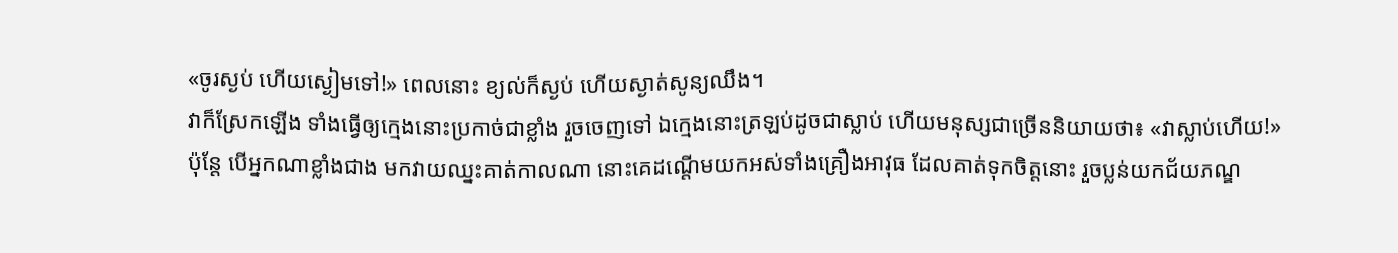«ចូរស្ងប់ ហើយស្ងៀមទៅ!» ពេលនោះ ខ្យល់ក៏ស្ងប់ ហើយស្ងាត់សូន្យឈឹង។
វាក៏ស្រែកឡើង ទាំងធ្វើឲ្យក្មេងនោះប្រកាច់ជាខ្លាំង រួចចេញទៅ ឯក្មេងនោះត្រឡប់ដូចជាស្លាប់ ហើយមនុស្សជាច្រើននិយាយថា៖ «វាស្លាប់ហើយ!»
ប៉ុន្តែ បើអ្នកណាខ្លាំងជាង មកវាយឈ្នះគាត់កាលណា នោះគេដណ្តើមយកអស់ទាំងគ្រឿងអាវុធ ដែលគាត់ទុកចិត្តនោះ រួចប្លន់យកជ័យភណ្ឌ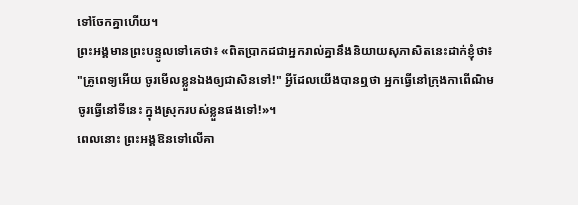ទៅចែកគ្នាហើយ។
ព្រះអង្គមានព្រះបន្ទូលទៅគេថា៖ «ពិតប្រាកដជាអ្នករាល់គ្នានឹងនិយាយសុភាសិតនេះដាក់ខ្ញុំថា៖ "គ្រូពេទ្យអើយ ចូរមើលខ្លួនឯងឲ្យជាសិនទៅ!" អ្វីដែលយើងបានឮថា អ្នកធ្វើនៅក្រុងកាពើណិម ចូរធ្វើនៅទីនេះ ក្នុងស្រុករបស់ខ្លួនផងទៅ!»។
ពេលនោះ ព្រះអង្គឱនទៅលើគា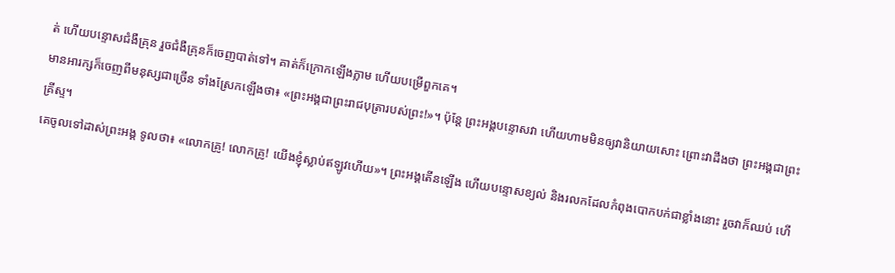ត់ ហើយបន្ទោសជំងឺគ្រុន រួចជំងឺគ្រុនក៏ចេញបាត់ទៅ។ គាត់ក៏ក្រោកឡើងភ្លាម ហើយបម្រើពួកគេ។
មានអារក្សក៏ចេញពីមនុស្សជាច្រើន ទាំងស្រែកឡើងថា៖ «ព្រះអង្គជាព្រះរាជបុត្រារបស់ព្រះ!»។ ប៉ុន្តែ ព្រះអង្គបន្ទោសវា ហើយហាមមិនឲ្យវានិយាយសោះ ព្រោះវាដឹងថា ព្រះអង្គជាព្រះគ្រីស្ទ។
គេចូលទៅដាស់ព្រះអង្គ ទូលថា៖ «លោកគ្រូ! លោកគ្រូ! យើងខ្ញុំស្លាប់ឥឡូវហើយ»។ ព្រះអង្គតើនឡើង ហើយបន្ទោសខ្យល់ និងរលកដែលកំពុងបោកបក់ជាខ្លាំងនោះ រួចវាក៏ឈប់ ហើ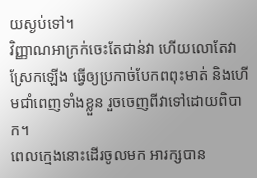យស្ងប់ទៅ។
វិញ្ញាណអាក្រក់ចេះតែជាន់វា ហើយលោតែវាស្រែកឡើង ធ្វើឲ្យប្រកាច់បែកពពុះមាត់ និងហើមជាំពេញទាំងខ្លួន រួចចេញពីវាទៅដោយពិបាក។
ពេលក្មេងនោះដើរចូលមក អារក្សបាន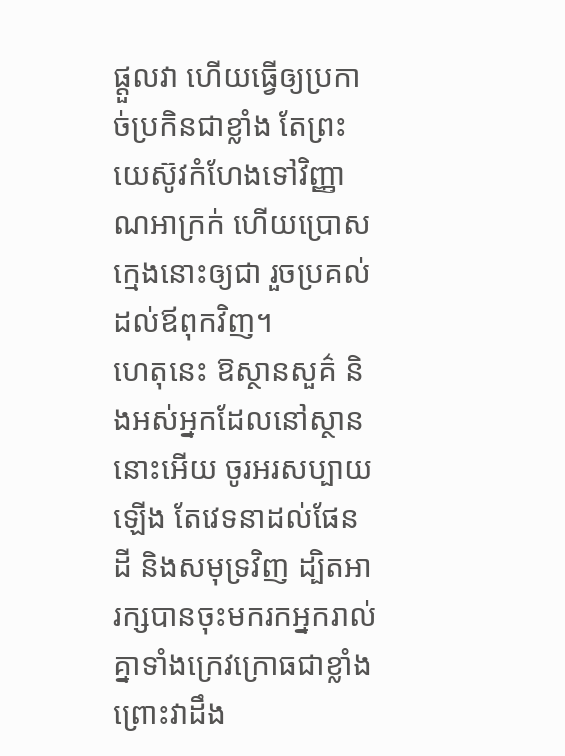ផ្តួលវា ហើយធ្វើឲ្យប្រកាច់ប្រកិនជាខ្លាំង តែព្រះយេស៊ូវកំហែងទៅវិញ្ញាណអាក្រក់ ហើយប្រោសក្មេងនោះឲ្យជា រួចប្រគល់ដល់ឪពុកវិញ។
ហេតុនេះ ឱស្ថានសួគ៌ និងអស់អ្នកដែលនៅស្ថាននោះអើយ ចូរអរសប្បាយឡើង តែវេទនាដល់ផែនដី និងសមុទ្រវិញ ដ្បិតអារក្សបានចុះមករកអ្នករាល់គ្នាទាំងក្រេវក្រោធជាខ្លាំង ព្រោះវាដឹង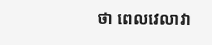ថា ពេលវេលាវា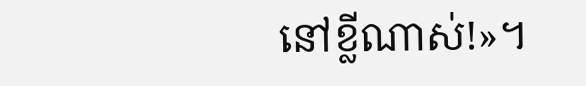នៅខ្លីណាស់!»។